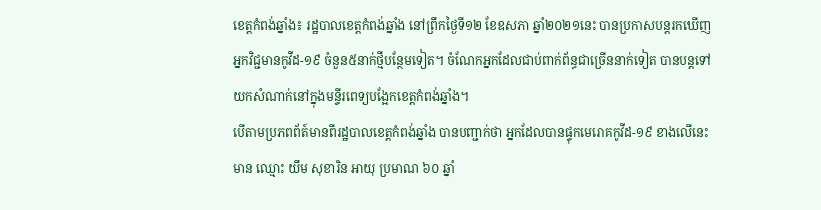ខេត្តកំពង់ឆ្នាំង៖ រដ្ឋបាលខេត្តកំពង់ឆ្នាំង នៅព្រឹកថ្ងៃទី១២ ខែឧសភា ឆ្នាំ២០២១នេះ បានប្រកាសបន្តរកឃើញអ្នកវិជ្ជមានកូវីដ-១៩ ចំនួន៥នាក់ថ្មីបន្ថែមទៀត។ ចំណែកអ្នកដែលជាប់ពាក់ព័ន្ធជាច្រេីននាក់ទៀត បានបន្តទៅយកសំណាក់នៅក្នុងមន្ទីរពេទ្យបង្អែកខេត្តកំពង់ឆ្នាំង។
បើតាមប្រភពព័ត៍មានពីរដ្ឋបាលខេត្តកំពង់ឆ្នាំង បានបញ្ជាក់ថា អ្នកដែលបានផ្ទុកមេរោគកូវីដ-១៩ ខាងលើនេះមាន ឈ្មោះ យឹម សុខារិន អាយុ ប្រមាណ ៦០ ឆ្នាំ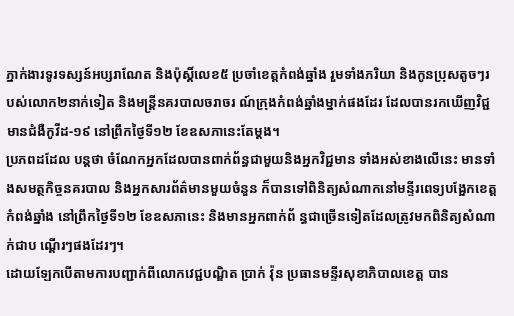ភ្នាក់ងារទូរទស្សន៍អប្សរាណែត និងប៉ុស្តិ៍លេខ៥ ប្រចាំខេត្តកំពង់ឆ្នាំង រួមទាំងភរិយា និងកូនប្រុសតូចៗរបស់លោក២នាក់ទៀត និងមន្ត្រីនគរបាលចរាចរ ណ៍ក្រុងកំពង់ឆ្នាំងម្នាក់ផងដែរ ដែលបានរកឃើញវិជ្ជមានជំងឺកូវីដ-១៩ នៅព្រឹកថ្ងៃទី១២ ខែឧសភានេះតែម្តង។
ប្រភពដដែល បន្តថា ចំណែកអ្នកដែលបានពាក់ព័ន្ធជាមួយនិងអ្នកវិជ្ជមាន ទាំងអស់ខាងលើនេះ មានទាំងសមត្ថកិច្ចនគរបាល និងអ្នកសារព័ត៌មានមួយចំនួន ក៏បានទៅពិនិត្យសំណាកនៅមន្ទីរពេទ្យបង្អែកខេត្តកំពង់ឆ្នាំង នៅព្រឹកថ្ងៃទី១២ ខែឧសភានេះ និងមានអ្នកពាក់ព័ ន្ធជាច្រើនទៀតដែលត្រូវមកពិនិត្យសំណាក់ជាប ណ្ដើរៗផងដែរៗ។
ដោយឡែកបេីតាមការបញ្ជាក់ពីលោកវេជ្ជបណ្ឌិត ប្រាក់ វ៉ុន ប្រធានមន្ទីរសុខាភិបាលខេត្ត បាន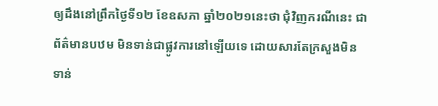ឲ្យដឹងនៅព្រឹកថ្ងៃទី១២ ខែឧសភា ឆ្នាំ២០២១នេះថា ជុំវិញករណីនេះ ជាព័ត៌មានបឋម មិនទាន់ជាផ្លូវការនៅឡើយទេ ដោយសារតែក្រសួងមិនទាន់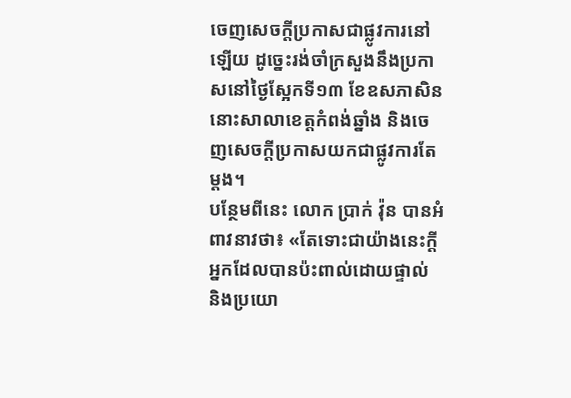ចេញសេចក្តីប្រកាសជាផ្លូវការនៅឡើយ ដូច្នេះរង់ចាំក្រសួងនឹងប្រកាសនៅថ្ងៃស្អែកទី១៣ ខែឧសភាសិន នោះសាលាខេត្តកំពង់ឆ្នាំង និងចេញសេចក្តីប្រកាសយកជាផ្លូវការតែម្តង។
បន្ថែមពីនេះ លោក ប្រាក់ វ៉ុន បានអំពាវនាវថា៖ «តែទោះជាយ៉ាងនេះក្តី អ្នកដែលបានប៉ះពាល់ដោយផ្ទាល់ និងប្រយោ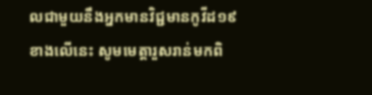លជាមួយនឹងអ្នកមានវិជ្ជមានកូវីដ១៩ខាងលើនេះ សូមមេត្តារួសរាន់មកពិ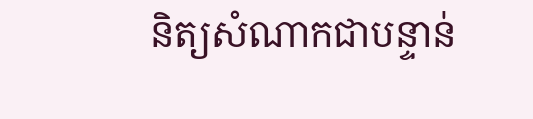និត្យសំណាកជាបន្ទាន់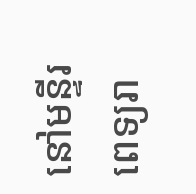នៅមន្ទីរពេទ្យរា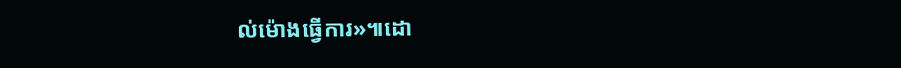ល់ម៉ោងធ្វើការ»៕ដោ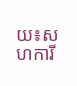យ៖សហការី